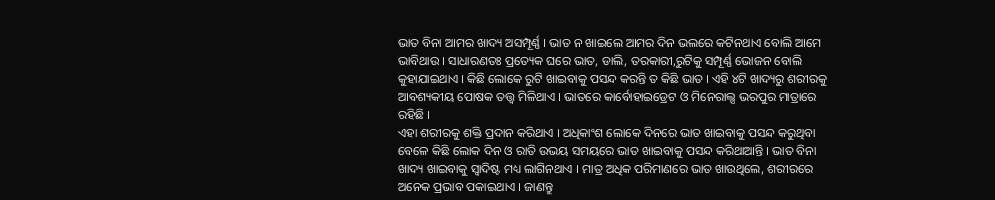ଭାତ ବିନା ଆମର ଖାଦ୍ୟ ଅସମ୍ପୂର୍ଣ୍ଣ । ଭାତ ନ ଖାଇଲେ ଆମର ଦିନ ଭଲରେ କଟିନଥାଏ ବୋଲି ଆମେ ଭାବିଥାଉ । ସାଧାରଣତଃ ପ୍ରତ୍ୟେକ ଘରେ ଭାତ, ଡାଲି, ତରକାରୀ,ରୁଟିକୁ ସମ୍ପୂର୍ଣ୍ଣ ଭୋଜନ ବୋଲି କୁହାଯାଇଥାଏ । କିଛି ଲୋକେ ରୁଟି ଖାଇବାକୁ ପସନ୍ଦ କରନ୍ତି ତ କିଛି ଭାତ । ଏହି ୪ଟି ଖାଦ୍ୟରୁ ଶରୀରକୁ ଆବଶ୍ୟକୀୟ ପୋଷକ ତତ୍ତ୍ୱ ମିଳିଥାଏ । ଭାତରେ କାର୍ବୋହାଇଡ୍ରେଟ ଓ ମିନେରାଲ୍ସ ଭରପୁର ମାତ୍ରାରେ ରହିଛି ।
ଏହା ଶରୀରକୁ ଶକ୍ତି ପ୍ରଦାନ କରିଥାଏ । ଅଧିକାଂଶ ଲୋକେ ଦିନରେ ଭାତ ଖାଇବାକୁ ପସନ୍ଦ କରୁଥିବା ବେଳେ କିଛି ଲୋକ ଦିନ ଓ ରାତି ଉଭୟ ସମୟରେ ଭାତ ଖାଇବାକୁ ପସନ୍ଦ କରିଥାଆନ୍ତି । ଭାତ ବିନା ଖାଦ୍ୟ ଖାଇବାକୁ ସ୍ୱାଦିଷ୍ଟ ମଧ୍ୟ ଲାଗିନଥାଏ । ମାତ୍ର ଅଧିକ ପରିମାଣରେ ଭାତ ଖାଉଥିଲେ, ଶରୀରରେ ଅନେକ ପ୍ରଭାବ ପକାଇଥାଏ । ଜାଣନ୍ତୁ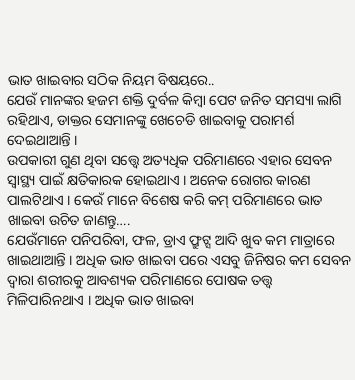ଭାତ ଖାଇବାର ସଠିକ ନିୟମ ବିଷୟରେ..
ଯେଉଁ ମାନଙ୍କର ହଜମ ଶକ୍ତି ଦୁର୍ବଳ କିମ୍ବା ପେଟ ଜନିତ ସମସ୍ୟା ଲାଗି ରହିଥାଏ, ଡାକ୍ତର ସେମାନଙ୍କୁ ଖେଚେଡି ଖାଇବାକୁ ପରାମର୍ଶ ଦେଇଥାଆନ୍ତି ।
ଉପକାରୀ ଗୁଣ ଥିବା ସତ୍ତ୍ବେ ଅତ୍ୟଧିକ ପରିମାଣରେ ଏହାର ସେବନ ସ୍ୱାସ୍ଥ୍ୟ ପାଇଁ କ୍ଷତିକାରକ ହୋଇଥାଏ । ଅନେକ ରୋଗର କାରଣ ପାଲଟିଥାଏ । କେଉଁ ମାନେ ବିଶେଷ କରି କମ୍ ପରିମାଣରେ ଭାତ ଖାଇବା ଉଚିତ ଜାଣନ୍ତୁ….
ଯେଉଁମାନେ ପନିପରିବା, ଫଳ, ଡ୍ରାଏ ଫ୍ରୁଟ୍ସ ଆଦି ଖୁବ କମ ମାତ୍ରାରେ ଖାଇଥାଆନ୍ତି । ଅଧିକ ଭାତ ଖାଇବା ପରେ ଏସବୁ ଜିନିଷର କମ ସେବନ ଦ୍ୱାରା ଶରୀରକୁ ଆବଶ୍ୟକ ପରିମାଣରେ ପୋଷକ ତତ୍ତ୍ୱ ମିଳିପାରିନଥାଏ । ଅଧିକ ଭାତ ଖାଇବା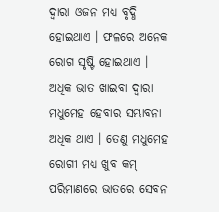ଦ୍ୱାରା ଓଜନ ମଧ୍ୟ ବୃଦ୍ଧି ହୋଇଥାଏ । ଫଳରେ ଅନେକ ରୋଗ ସୃଷ୍ଟି ହୋଇଥାଏ ।
ଅଧିକ ଭାତ ଖାଇବା ଦ୍ୱାରା ମଧୁମେହ ହେବାର ସମ୍ଭାବନା ଅଧିକ ଥାଏ । ତେଣୁ ମଧୁମେହ ରୋଗୀ ମଧ୍ୟ ଖୁବ କମ୍ ପରିମାଣରେ ଭାତରେ ସେବନ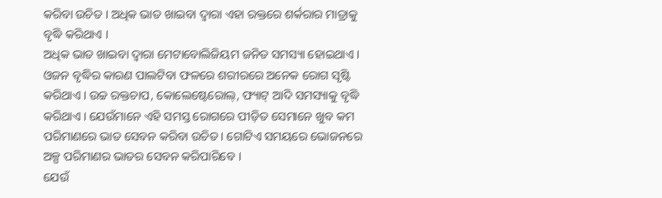କରିବା ଉଚିତ । ଅଧିକ ଭାତ ଖାଇବା ଦ୍ୱାରା ଏହା ରକ୍ତରେ ଶର୍କରାର ମାତ୍ରାକୁ ବୃଦ୍ଧି କରିଥାଏ ।
ଅଧିକ ଭାତ ଖାଇବା ଦ୍ୱାରା ମେଟାବୋଲିଜିୟମ ଜନିତ ସମସ୍ୟା ହୋଇଥାଏ । ଓଜନ ବୃଦ୍ଧିର କାରଣ ପାଲଟିବା ଫଳରେ ଶରୀରରେ ଅନେକ ରୋଗ ସୃଷ୍ଟି କରିଥାଏ । ଉଚ୍ଚ ରକ୍ତଚାପ, କୋଲେଷ୍ଟେରୋଲ୍, ଫ୍ୟାଟ୍ ଆଦି ସମସ୍ୟାକୁ ବୃଦ୍ଧି କରିଥାଏ । ଯେଉଁମାନେ ଏହି ସମସ୍ତ ରୋଗରେ ପୀଡ଼ିତ ସେମାନେ ଖୁବ କମ ପରିମାଣରେ ଭାତ ସେବନ କରିବା ଉଚିତ । ଗୋଟିଏ ସମୟରେ ଭୋଜନରେ ଅଳ୍ପ ପରିମାଣର ଭାତର ସେବନ କରିପାରିବେ ।
ଯେଉଁ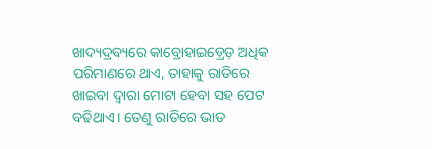ଖାଦ୍ୟଦ୍ରବ୍ୟରେ କାବ୍ରୋହାଇଡ଼୍ରେଡ଼ ଅଧିକ ପରିମାଣରେ ଥାଏ, ତାହାକୁ ରାତିରେ ଖାଇବା ଦ୍ୱାରା ମୋଟା ହେବା ସହ ପେଟ ବଢିଥାଏ। ତେଣୁ ରାତିରେ ଭାତ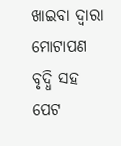ଖାଇବା ଦ୍ୱାରା ମୋଟାପଣ ବୃଦ୍ଧି ସହ ପେଟ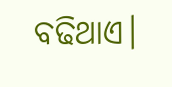ବଢିଥାଏ।